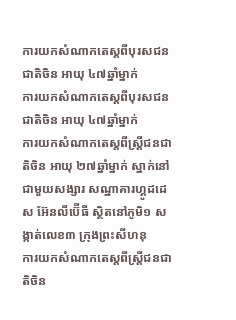ការយកសំណាកតេស្តពីបុរសជនជាតិចិន អាយុ ៤៧ឆ្នាំម្នាក់
ការយកសំណាកតេស្តពីបុរសជនជាតិចិន អាយុ ៤៧ឆ្នាំម្នាក់
ការយកសំណាកតេស្តពីស្ត្រីជនជាតិចិន អាយុ ២៧ឆ្នាំម្នាក់ ស្នាក់នៅជាមួយសង្សារ សណ្ឋាគារហ្គូដដេស អ៊ែនលីប៊ើធី ស្ថិតនៅភូមិ១ សង្កាត់លេខ៣ ក្រុងព្រះសីហនុ
ការយកសំណាកតេស្តពីស្ត្រីជនជាតិចិន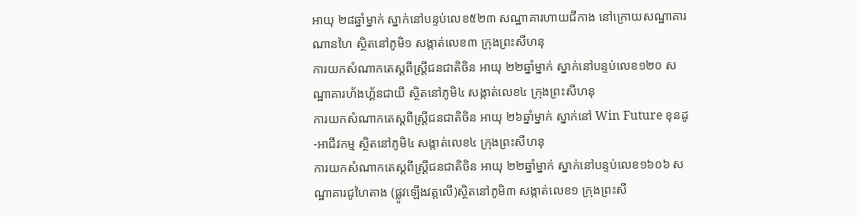អាយុ ២៨ឆ្នាំម្នាក់ ស្នាក់នៅបន្ទប់លេខ៥២៣ សណ្ឋាគារហាយជីកាង នៅក្រោយសណ្ឋាគារណានហៃ ស្ថិតនៅភូមិ១ សង្កាត់លេខ៣ ក្រុងព្រះសីហនុ
ការយកសំណាកតេស្តពីស្ត្រីជនជាតិចិន អាយុ ២២ឆ្នាំម្នាក់ ស្នាក់នៅបន្ទប់លេខ១២០ សណ្ឋាគារហ័ងហ្គ័នជាយី ស្ថិតនៅភូមិ៤ សង្កាត់លេខ៤ ក្រុងព្រះសីហនុ
ការយកសំណាកតេស្តពីស្ត្រីជនជាតិចិន អាយុ ២៦ឆ្នាំម្នាក់ ស្នាក់នៅ Win Future ខុនដូ-អាជីវកម្ម ស្ថិតនៅភូមិ៤ សង្កាត់លេខ៤ ក្រុងព្រះសីហនុ
ការយកសំណាកតេស្តពីស្ត្រីជនជាតិចិន អាយុ ២២ឆ្នាំម្នាក់ ស្នាក់នៅបន្ទប់លេខ១៦០៦ សណ្ឋាគារជូហៃតាង (ផ្លូវឡើងវត្តលើ)ស្ថិតនៅភូមិ៣ សង្កាត់លេខ១ ក្រុងព្រះសី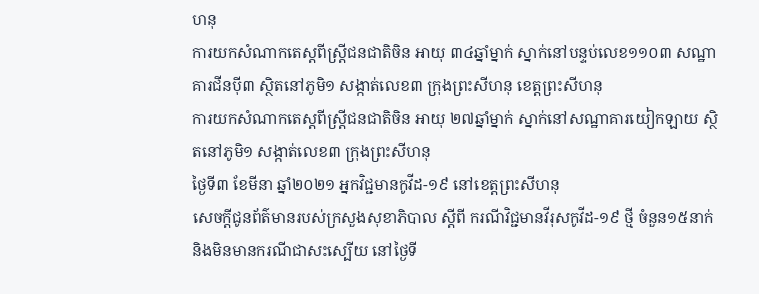ហនុ
ការយកសំណាកតេស្តពីស្ត្រីជនជាតិចិន អាយុ ៣៤ឆ្នាំម្នាក់ ស្នាក់នៅបន្ទប់លេខ១១០៣ សណ្ឋាគារជីនប៉ី៣ ស្ថិតនៅភូមិ១ សង្កាត់លេខ៣ ក្រុងព្រះសីហនុ ខេត្តព្រះសីហនុ
ការយកសំណាកតេស្តពីស្ត្រីជនជាតិចិន អាយុ ២៧ឆ្នាំម្នាក់ ស្នាក់នៅសណ្ឋាគារយៀកឡាយ ស្ថិតនៅភូមិ១ សង្កាត់លេខ៣ ក្រុងព្រះសីហនុ
ថ្ងៃទី៣ ខែមីនា ឆ្នាំ២០២១ អ្នកវិជ្ជមានកូវីដ-១៩ នៅខេត្តព្រះសីហនុ
សេចក្តីជូនព័ត៌មានរបស់ក្រសួងសុខាភិបាល ស្តីពី ករណីវិជ្ជមានវីរុសកូវីដ-១៩ ថ្មី ចំនួន១៥នាក់ និងមិនមានករណីជាសះស្បើយ នៅថ្ងៃទី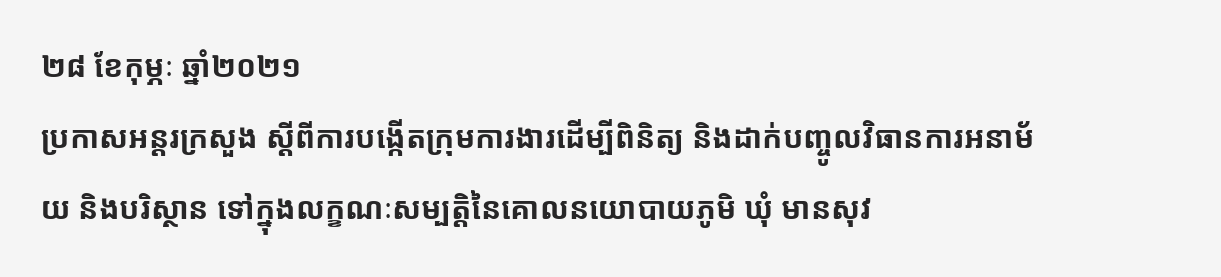២៨ ខែកុម្ភៈ ឆ្នាំ២០២១
ប្រកាសអន្តរក្រសួង ស្ដីពីការបង្កើតក្រុមការងារដើម្បីពិនិត្យ និងដាក់បញ្ចូលវិធានការអនាម័យ និងបរិស្ថាន ទៅក្នុងលក្ខណៈសម្បត្តិនៃគោលនយោបាយភូមិ ឃុំ មានសុវ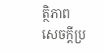ត្ថិភាព
សេចក្តីប្រ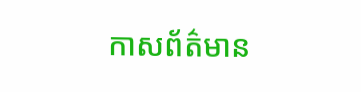កាសព័ត៌មាន